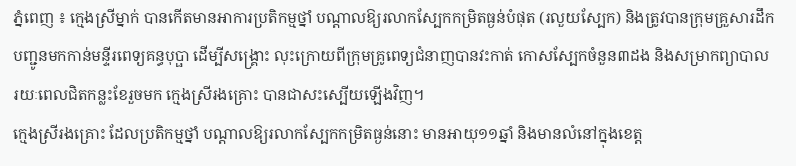ភ្នំពេញ ៖ ក្មេងស្រីម្នាក់ បានកើតមានអាការប្រតិកម្មថ្នាំ បណ្តាលឱ្យរលាកស្បែកកម្រិតធ្ងន់បំផុត (រលួយស្បែក) និងត្រូវបានក្រុមគ្រួសារដឹកបញ្ជូនមកកាន់មន្ទីរពេទ្យគន្ធបុប្ផា ដើម្បីសង្គ្រោះ លុះក្រោយពីក្រុមគ្រូពេទ្យជំនាញបានវះកាត់ កោសស្បែកចំនួន៣ដង និងសម្រាកព្យាបាល រយៈពេលជិតកន្លះខែរួចមក ក្មេងស្រីរងគ្រោះ បានជាសះស្បើយឡើងវិញ។
ក្មេងស្រីរងគ្រោះ ដែលប្រតិកម្មថ្នាំ បណ្តាលឱ្យរលាកស្បែកកម្រិតធ្ងន់នោះ មានអាយុ១១ឆ្នាំ និងមានលំនៅក្នុងខេត្ត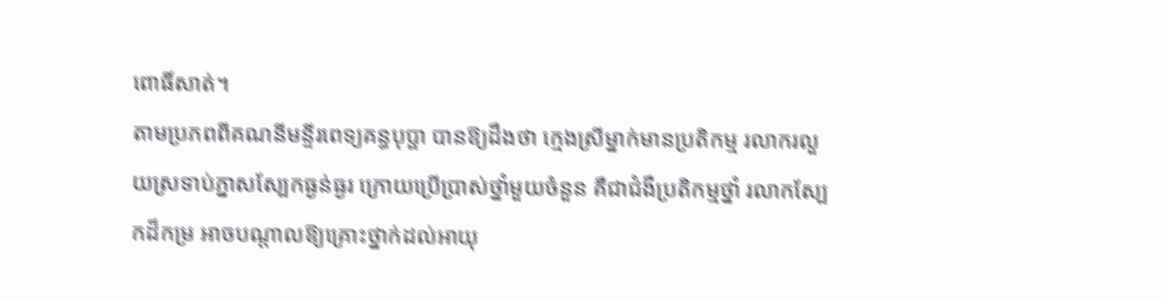ពោធិ៍សាត់។
តាមប្រភពពីគណនីមន្ទីរពេទ្យគន្ធបុប្ផា បានឱ្យដឹងថា ក្មេងស្រីម្នាក់មានប្រតិកម្ម រលាករលួយស្រទាប់ភ្នាសស្បែកធ្ងន់ធ្ងរ ក្រោយប្រើប្រាស់ថ្នាំមួយចំនួន គឺជាជំងឺប្រតិកម្មថ្នាំ រលាកស្បែកដ៏កម្រ អាចបណ្តាលឱ្យគ្រោះថ្នាក់ដល់អាយុ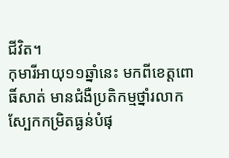ជីវិត។
កុមារីអាយុ១១ឆ្នាំនេះ មកពីខេត្តពោធិ៍សាត់ មានជំងឺប្រតិកម្មថ្នាំរលាកស្បែកកម្រិតធ្ងន់បំផុ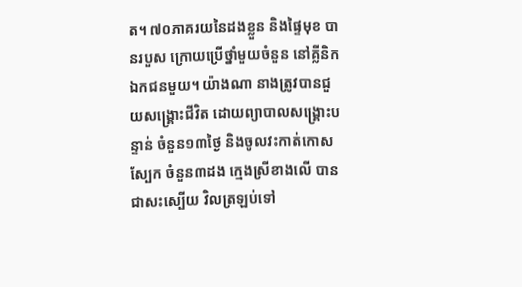ត។ ៧០ភាគរយនៃដងខ្លួន និងផ្ទៃមុខ បានរបួស ក្រោយប្រើថ្នាំមួយចំនួន នៅគ្លីនិកឯកជនមួយ។ យ៉ាងណា នាងត្រូវបានជួយសង្គ្រោះជីវិត ដោយព្យាបាលសង្គ្រោះបន្ទាន់ ចំនួន១៣ថ្ងៃ និងចូលវះកាត់កោសស្បែក ចំនួន៣ដង ក្មេងស្រីខាងលើ បានជាសះស្បើយ វិលត្រឡប់ទៅ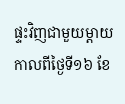ផ្ទះវិញជាមួយម្តាយ កាលពីថ្ងៃទី១៦ ខែ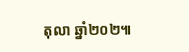តុលា ឆ្នាំ២០២៕